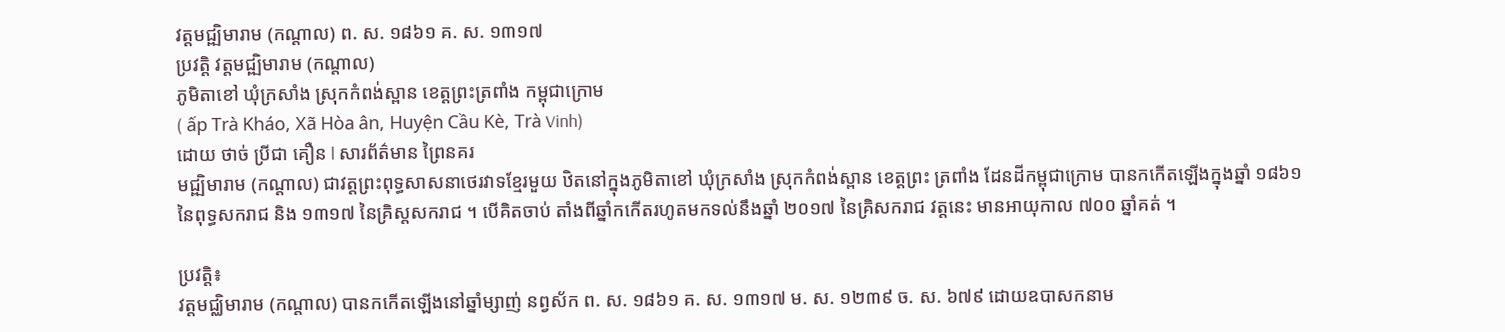វត្តមជ្ឍិមារាម (កណ្តាល) ព. ស. ១៨៦១ គ. ស. ១៣១៧
ប្រវត្តិ វត្តមជ្ឍិមារាម (កណ្តាល)
ភូមិតាខៅ ឃុំក្រសាំង ស្រុកកំពង់ស្ពាន ខេត្តព្រះត្រពាំង កម្ពុជាក្រោម
( ấp Trà Kháo, Xã Hòa ân, Huyện Cầu Kè, Trà Vinh)
ដោយ ថាច់ ប្រីជា គឿន l សារព័ត៌មាន ព្រៃនគរ
មជ្ឍិមារាម (កណ្តាល) ជាវត្តព្រះពុទ្ធសាសនាថេរវាទខ្មែរមួយ ឋិតនៅក្នុងភូមិតាខៅ ឃុំក្រសាំង ស្រុកកំពង់ស្ពាន ខេត្តព្រះ ត្រពាំង ដែនដីកម្ពុជាក្រោម បានកកើតឡើងក្នុងឆ្នាំ ១៨៦១ នៃពុទ្ធសករាជ និង ១៣១៧ នៃគ្រិស្តសករាជ ។ បើគិតចាប់ តាំងពីឆ្នាំកកើតរហូតមកទល់នឹងឆ្នាំ ២០១៧ នៃគ្រិសករាជ វត្តនេះ មានអាយុកាល ៧០០ ឆ្នាំគត់ ។

ប្រវត្តិ៖
វត្តមជ្ឈិមារាម (កណ្តាល) បានកកើតឡើងនៅឆ្នាំម្សាញ់ នព្វស័ក ព. ស. ១៨៦១ គ. ស. ១៣១៧ ម. ស. ១២៣៩ ច. ស. ៦៧៩ ដោយឧបាសកនាម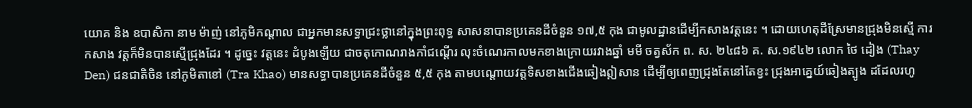យោគ និង ឧបាសិកា នាម ម៉ាញ់ នៅភូមិកណ្តាល ជាអ្នកមានសទ្ធាជ្រះថ្លានៅក្នុងព្រះពុទ្ធ សាសនាបានប្រគេនដីចំនួន ១៧,៥ កុង ជាមូលដ្ឋានដើម្បីកសាងវត្តនេះ ។ ដោយហេតុដីស្រែមានជ្រុងមិនស្មើ ការកសាង វត្តក៏មិនបានស្មើជ្រុងដែរ ។ ដូច្នេះ វត្តនេះ ដំបូងឡើយ ជាចតុកោណរាងកាំជណ្តើរ លុះចំណេរកាលមកខាងក្រោយរវាងឆ្នាំ មមី ចត្វស័ក ព. ស. ២៤៨៦ គ. ស.១៩៤២ លោក ថៃ ដៀង (Thay Den) ជនជាតិចិន នៅភូមិតាខៅ (Tra Khao) មានសទ្ធាបានប្រគេនដីចំនួន ៥,៥ កុង តាមបណ្តោយវត្តទិសខាងជើងឆៀងឦសាន ដើម្បីឲ្យពេញជ្រុងតែនៅតែខ្វះ ជ្រុងអាគ្នេយ៍ឆៀងត្បូង ដដែលរហូ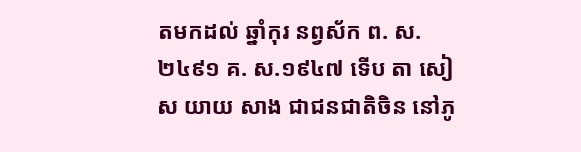តមកដល់ ឆ្នាំកុរ នព្វស័ក ព. ស. ២៤៩១ គ. ស.១៩៤៧ ទើប តា សៀស យាយ សាង ជាជនជាតិចិន នៅភូ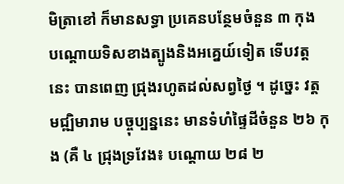មិត្រាខៅ ក៏មានសទ្ធា ប្រគេនបន្ថែមចំនួន ៣ កុង បណ្តោយទិសខាងត្បូងនិងអគ្នេយ៍ទៀត ទើបវត្តនេះ បានពេញ ជ្រុងរហូតដល់សព្វថ្ងៃ ។ ដូច្នេះ វត្តមជ្ឍិមារាម បច្ចុប្បន្ននេះ មានទំហំផ្ទៃដីចំនួន ២៦ កុង (គឺ ៤ ជ្រុងទ្រវែង៖ បណ្តោយ ២៨ ២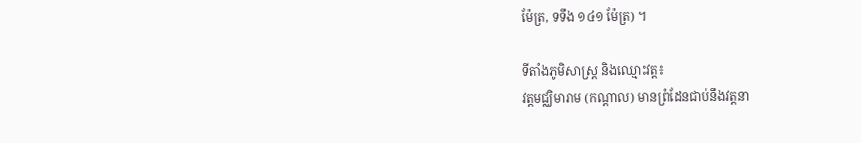ម៉ែត្រ, ទទឹង ១៤១ ម៉ែត្រ) ។

ទីតាំងភូមិសាស្ត្រ និងឈ្មោះវត្ត៖
វត្តមជ្ឈិមារាម (កណ្ដាល) មានព្រំដែនជាប់នឹងវត្តនា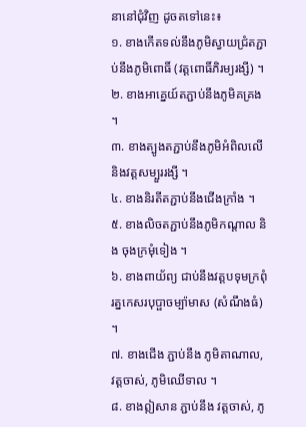នានៅជុំវិញ ដូចតទៅនេះ៖
១. ខាងកើតទល់នឹងភូមិស្វាយជ្រំតភ្ជាប់នឹងភូមិពោធិ៍ (វត្តពោធិ៍ភិរម្យរង្សី) ។
២. ខាងអាគ្នេយ៍តភ្ជាប់នឹងភូមិគគ្រង ។
៣. ខាងត្បូងតភ្ជាប់នឹងភូមិអំពិលលើ និងវត្តសម្បួររង្សី ។
៤. ខាងនិរតីតភ្ជាប់នឹងជើងក្រាំង ។
៥. ខាងលិចតភ្ជាប់នឹងភូមិកណ្តាល និង ចុងក្រមុំទៀង ។
៦. ខាងពាយ័ព្យ ជាប់នឹងវត្តបទុមក្រពុំរត្នកេសរបុប្ផាចម្ប៉ាមាស (សំណឹងធំ) ។
៧. ខាងជើង ភ្ជាប់នឹង ភូមិតាណាល, វត្តចាស់, ភូមិឈើទាល ។
៨. ខាងឦសាន ភ្ជាប់នឹង វត្តចាស់, ភូ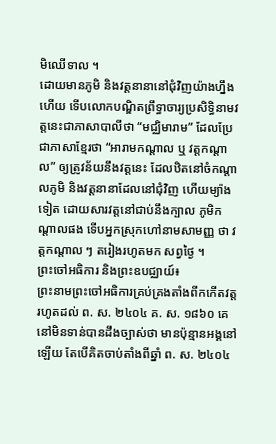មិឈើទាល ។
ដោយមានភូមិ និងវត្តនានានៅជុំវិញយ៉ាងហ្នឹងហើយ ទើបលោកបណ្ឌិតព្រឹទ្ធាចារ្យប្រសិទ្ធិនាមវត្តនេះជាភាសាបាលីថា “មជ្ឈិមារាម” ដែលប្រែជាភាសាខ្មែរថា “អារាមកណ្ដាល ឬ វត្តកណ្ដាល” ឲ្យត្រូវន័យនឹងវត្តនេះ ដែលឋិតនៅចំកណ្ដាលភូមិ និងវត្តនានាដែលនៅជុំវិញ ហើយម្យ៉ាងទៀត ដោយសារវត្តនៅជាប់នឹងក្បាល ភូមិកណ្តាលផង ទើបអ្នកស្រុកហៅនាមសាមញ្ញ ថា វត្តកណ្តាល ៗ តរៀងរហូតមក សព្វថ្ងៃ ។
ព្រះចៅអធិការ និងព្រះឧបជ្ឈាយ៍៖
ព្រះនាមព្រះចៅអធិការគ្រប់គ្រងតាំងពីកកើតវត្តរហូតដល់ ព. ស. ២៤០៤ គ. ស. ១៨៦០ គេនៅមិនទាន់បានដឹងច្បាស់ថា មានប៉ុន្មានអង្គនៅឡើយ តែបើគិតចាប់តាំងពីឆ្នាំ ព. ស. ២៤០៤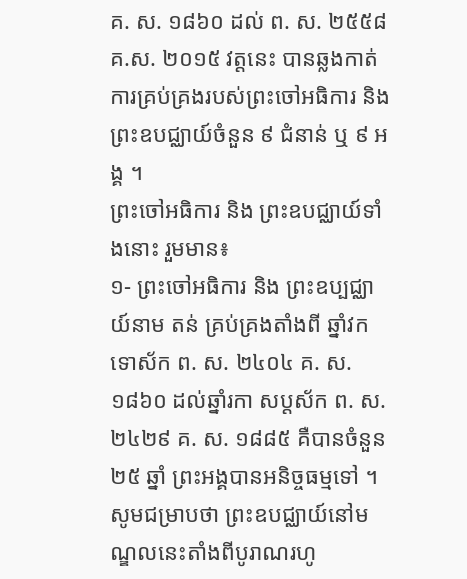គ. ស. ១៨៦០ ដល់ ព. ស. ២៥៥៨ គ.ស. ២០១៥ វត្តនេះ បានឆ្លងកាត់ការគ្រប់គ្រងរបស់ព្រះចៅអធិការ និងព្រះឧបជ្ឈាយ៍ចំនួន ៩ ជំនាន់ ឬ ៩ អង្គ ។
ព្រះចៅអធិការ និង ព្រះឧបជ្ឈាយ៍ទាំងនោះ រួមមាន៖
១- ព្រះចៅអធិការ និង ព្រះឧប្បជ្ឈាយ៍នាម តន់ គ្រប់គ្រងតាំងពី ឆ្នាំវក ទោស័ក ព. ស. ២៤០៤ គ. ស. ១៨៦០ ដល់ឆ្នាំរកា សប្តស័ក ព. ស. ២៤២៩ គ. ស. ១៨៨៥ គឺបានចំនួន ២៥ ឆ្នាំ ព្រះអង្គបានអនិច្ចធម្មទៅ ។ សូមជម្រាបថា ព្រះឧបជ្ឈាយ៍នៅមណ្ឌលនេះតាំងពីបូរាណរហូ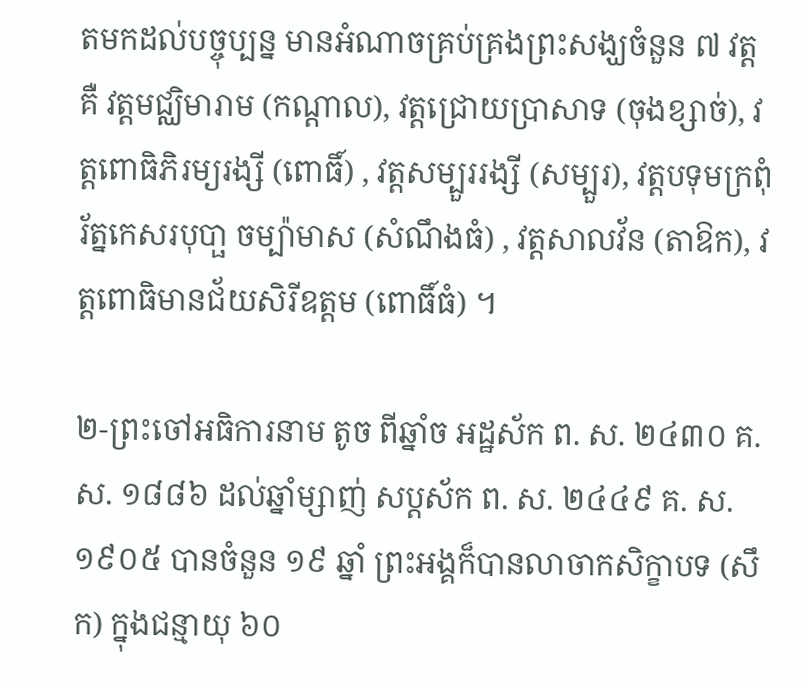តមកដល់បច្ចុប្បន្ន មានអំណាចគ្រប់គ្រងព្រះសង្ឃចំនួន ៧ វត្តគឺ វត្តមជ្ឈិមារាម (កណ្តាល), វត្តជ្រោយប្រាសាទ (ចុងខ្សាច់), វត្តពោធិភិរម្យរង្សី (ពោធិ៍) , វត្តសម្បួររង្សី (សម្បួរ), វត្តបទុមក្រពុំរ័ត្នកេសរបុបា្ផ ចម្ប៉ាមាស (សំណឹងធំ) , វត្តសាលវ័ន (តាឱក), វត្តពោធិមានជ័យសិរីឧត្តម (ពោធិ៍ធំ) ។

២-ព្រះចៅអធិការនាម តូច ពីឆ្នាំច អដ្ឋស័ក ព. ស. ២៤៣០ គ. ស. ១៨៨៦ ដល់ឆ្នាំម្សាញ់ សប្តស័ក ព. ស. ២៤៤៩ គ. ស. ១៩០៥ បានចំនួន ១៩ ឆ្នាំ ព្រះអង្គក៏បានលាចាកសិក្ខាបទ (សឹក) ក្នុងជន្មាយុ ៦០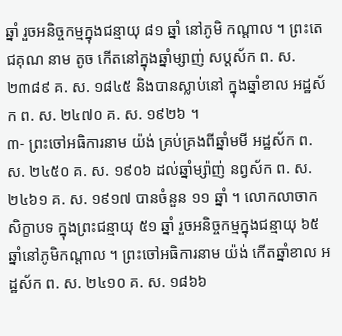ឆ្នាំ រួចអនិច្ចកម្មក្នុងជន្មាយុ ៨១ ឆ្នាំ នៅភូមិ កណ្តាល ។ ព្រះតេជគុណ នាម តូច កើតនៅក្នុងឆ្នាំម្សាញ់ សប្តស័ក ព. ស. ២៣៨៩ គ. ស. ១៨៤៥ និងបានស្លាប់នៅ ក្នុងឆ្នាំខាល អដ្ឋស័ក ព. ស. ២៤៧០ គ. ស. ១៩២៦ ។
៣- ព្រះចៅអធិការនាម យ៉ង់ គ្រប់គ្រងពីឆ្នាំមមី អដ្ឋស័ក ព. ស. ២៤៥០ គ. ស. ១៩០៦ ដល់ឆ្នាំម្ស៉ាញ់ នព្វស័ក ព. ស. ២៤៦១ គ. ស. ១៩១៧ បានចំនួន ១១ ឆ្នាំ ។ លោកលាចាកសិក្ខាបទ ក្នុងព្រះជន្មាយុ ៥១ ឆ្នាំ រួចអនិច្ចកម្មក្នុងជន្មាយុ ៦៥ ឆ្នាំនៅភូមិកណ្តាល ។ ព្រះចៅអធិការនាម យ៉ង់ កើតឆ្នាំខាល អដ្ឋស័ក ព. ស. ២៤១០ គ. ស. ១៨៦៦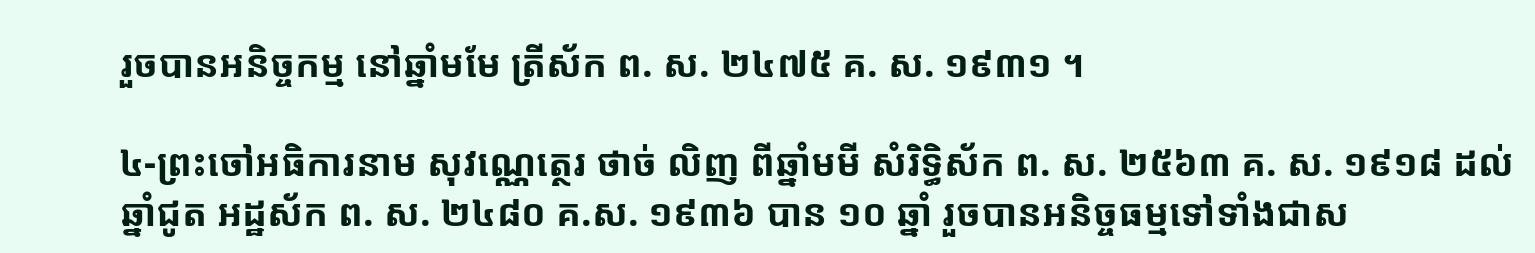រួចបានអនិច្ចកម្ម នៅឆ្នាំមមែ ត្រីស័ក ព. ស. ២៤៧៥ គ. ស. ១៩៣១ ។

៤-ព្រះចៅអធិការនាម សុវណ្ណេត្ថេរ ថាច់ លិញ ពីឆ្នាំមមី សំរិទ្ធិស័ក ព. ស. ២៥៦៣ គ. ស. ១៩១៨ ដល់ឆ្នាំជូត អដ្ឋស័ក ព. ស. ២៤៨០ គ.ស. ១៩៣៦ បាន ១០ ឆ្នាំ រួចបានអនិច្ចធម្មទៅទាំងជាស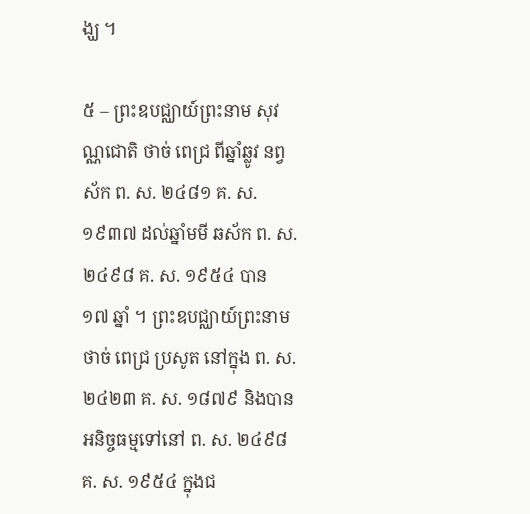ង្ឃ ។

៥ – ព្រះឧបជ្ឈាយ៍ព្រះនាម សុវណ្ណជោតិ ថាច់ ពេជ្រ ពីឆ្នាំឆ្លូវ នព្វស័ក ព. ស. ២៤៨១ គ. ស. ១៩៣៧ ដល់ឆ្នាំមមី ឆស័ក ព. ស. ២៤៩៨ គ. ស. ១៩៥៤ បាន ១៧ ឆ្នាំ ។ ព្រះឧបជ្ឈាយ៍ព្រះនាម ថាច់ ពេជ្រ ប្រសូត នៅក្នុង ព. ស. ២៤២៣ គ. ស. ១៨៧៩ និងបានអនិច្ចធម្មទៅនៅ ព. ស. ២៤៩៨ គ. ស. ១៩៥៤ ក្នុងជ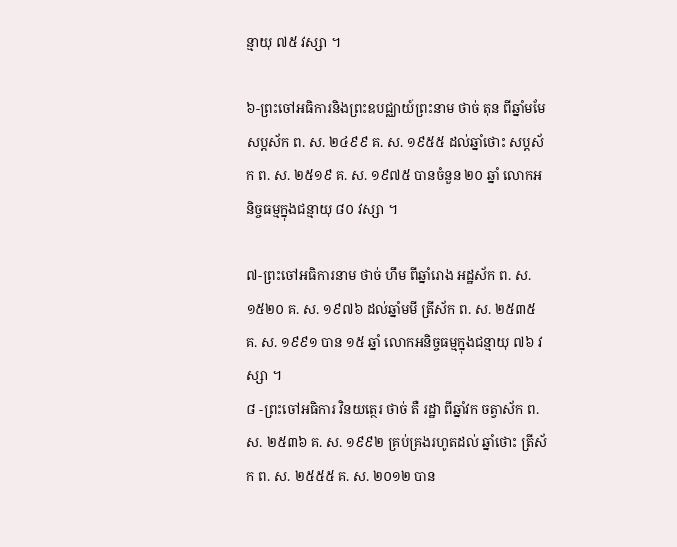ន្មាយុ ៧៥ វស្សា ។

៦-ព្រះចៅអធិការនិងព្រះឧបជ្ឈាយ៍ព្រះនាម ថាច់ តុន ពីឆ្នាំមមែ សប្តស័ក ព. ស. ២៤៩៩ គ. ស. ១៩៥៥ ដល់ឆ្នាំថោះ សប្តស័ក ព. ស. ២៥១៩ គ. ស. ១៩៧៥ បានចំនួន ២០ ឆ្នាំ លោកអនិច្ចធម្មក្នុងជន្មាយុ ៨០ វស្សា ។

៧-ព្រះចៅអធិការនាម ថាច់ ហឹម ពីឆ្នាំរោង អដ្ឋស័ក ព. ស. ១៥២០ គ. ស. ១៩៧៦ ដល់ឆ្នាំមមី ត្រីស័ក ព. ស. ២៥៣៥ គ. ស. ១៩៩១ បាន ១៥ ឆ្នាំ លោកអនិច្ចធម្មក្នុងជន្មាយុ ៧៦ វស្សា ។
៨ -ព្រះចៅអធិការ វិនយត្ថេរ ថាច់ តឺ រដ្ឋា ពីឆ្នាំវក ចត្វាស័ក ព. ស. ២៥៣៦ គ. ស. ១៩៩២ គ្រប់គ្រងរហូតដល់ ឆ្នាំថោះ ត្រីស័ក ព. ស. ២៥៥៥ គ. ស. ២០១២ បាន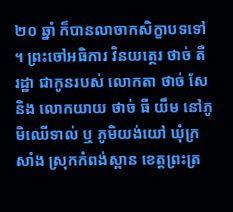២០ ឆ្នាំ ក៏បានលាចាកសិក្ខាបទទៅ ។ ព្រះចៅអធិការ វិនយត្ថេរ ថាច់ តឺ រដ្ឋា ជាកូនរបស់ លោកតា ថាច់ សែ និង លោកយាយ ថាច់ ធី យឹម នៅភូមិឈើទាល់ ឬ ភូមិយង់យៅ ឃុំក្រសាំង ស្រុកកំពង់ស្ពាន ខេត្តព្រះត្រ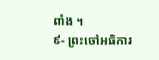ពាំង ។
៩- ព្រះចៅអធិការ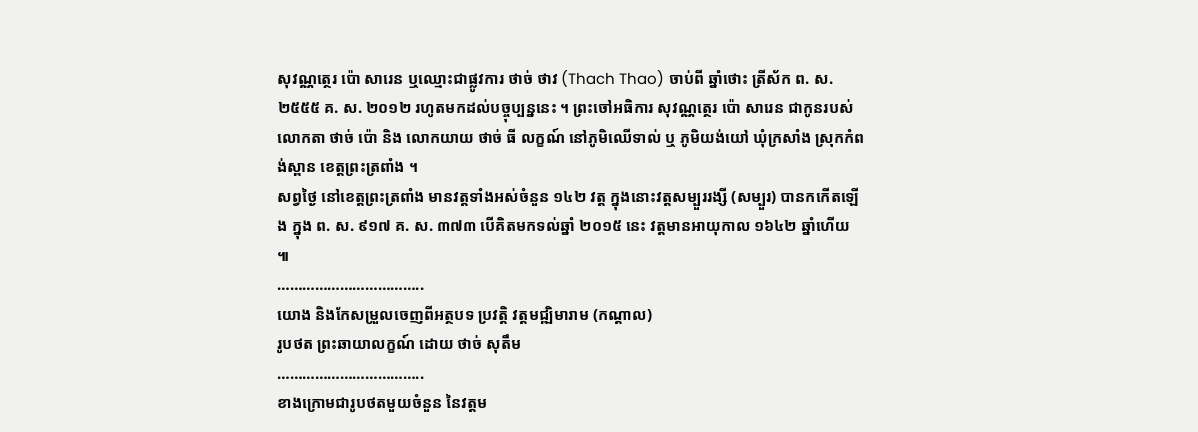សុវណ្ណត្ថេរ ប៉ោ សារេន ឬឈ្មោះជាផ្លូវការ ថាច់ ថាវ (Thach Thao) ចាប់ពី ឆ្នាំថោះ ត្រីស័ក ព. ស. ២៥៥៥ គ. ស. ២០១២ រហូតមកដល់បច្ចុប្បន្ននេះ ។ ព្រះចៅអធិការ សុវណ្ណត្ថេរ ប៉ោ សារេន ជាកូនរបស់ លោកតា ថាច់ ប៉ោ និង លោកយាយ ថាច់ ធី លក្ខណ៍ នៅភូមិឈើទាល់ ឬ ភូមិយង់យៅ ឃុំក្រសាំង ស្រុកកំពង់ស្ពាន ខេត្តព្រះត្រពាំង ។
សព្វថ្ងៃ នៅខេត្តព្រះត្រពាំង មានវត្តទាំងអស់ចំនួន ១៤២ វត្ត ក្នុងនោះវត្តសម្បួររង្សី (សម្បួរ) បានកកើតឡើង ក្នុង ព. ស. ៩១៧ គ. ស. ៣៧៣ បើគិតមកទល់ឆ្នាំ ២០១៥ នេះ វត្តមានអាយុកាល ១៦៤២ ឆ្នាំហើយ ៕
……………………………..
យោង និងកែសម្រួលចេញពីអត្ថបទ ប្រវត្តិ វត្តមជ្ឍិមារាម (កណ្តាល)
រូបថត ព្រះឆាយាលក្ខណ៍ ដោយ ថាច់ សុតឹម
……………………………..
ខាងក្រោមជារូបថតមួយចំនួន នៃវត្តម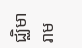ជ្ឈិមារាម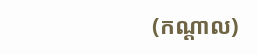(កណ្ដាល)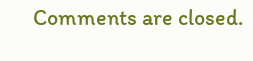Comments are closed.